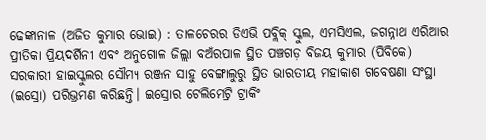ଢେଙ୍କାନାଳ (ଅଜିତ କୁମାର ଭୋଇ) : ତାଳଚେରର ଡିଏଭି ପବ୍ଲିକ୍ ସ୍କୁଲ, ଏମସିଏଲ, ଜଗନ୍ନାଥ ଏରିଆର ପ୍ରୀତିକା ପ୍ରିୟଦର୍ଶିନୀ ଏବଂ ଅନୁଗୋଳ ଜିଲ୍ଲା ବଅଁରପାଳ ସ୍ଥିତ ପଞ୍ଚଗଡ଼ ବିଜୟ କୁମାର (ପିବିକେ) ସରକାରୀ ହାଇସ୍କୁଲର ସୌମ୍ୟ ରଞ୍ଜନ ସାହୁ ବେଙ୍ଗାଲୁରୁ ସ୍ଥିତ ଭାରତୀୟ ମହାକାଶ ଗବେଷଣା ସଂସ୍ଥା (ଇସ୍ରୋ) ପରିଭ୍ରମଣ କରିଛନ୍ତି। ଇସ୍ରୋର ଟେଲିମେଟ୍ରି ଟ୍ରାକିଂ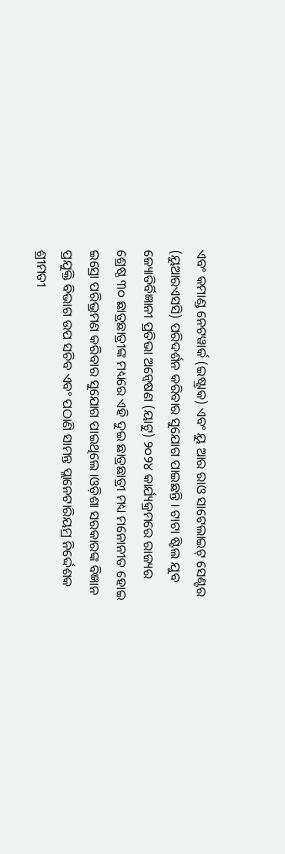ଏବଂ କମାଣ୍ଡ ନେଟୱାର୍କ (ଇଷ୍ଟ୍ରାକ) ଏବଂ ୟୁ ଆର ରାଓ ସାଟେଲାଇଟ୍ ସେଣ୍ଟର (ୟୁଆରଏସସି) ପରିଦର୍ଶନ କରିବାର ସୁଯୋଗ ପାଇଛନ୍ତି। ଟାଟା ଷ୍ଟିଲ ଯୁବ ଜ୍ୟୋତିର୍ବିଜ୍ଞାନୀ ପ୍ରତିଭା ଅନ୍ବେଷଣ (ୟାଟୁ) ୨୦୨୪ କାର୍ଯ୍ୟକ୍ରମରେ ରାଜ୍ୟର ଶ୍ରେଷ୍ଠ ୩୦ ଛାତ୍ରଛାତ୍ରୀଙ୍କ ମଧ୍ୟରେ ଏହି ଦୁଇ ଛାତ୍ରଛାତ୍ରୀ ମଧ୍ୟ ମନୋନୀତ ହୋଇ ଇସ୍ରୋ ପରିଭ୍ରମଣ କରିବାର ସୁଯୋଗ ପାଇଥିଲେ।ଓଡ଼ିଶା ସରକାରଙ୍କ ବିଜ୍ଞାନ ପ୍ରଯୁକ୍ତି ବିଭାଗ ଉପ ସଚିବ ଏବଂ ପଠାଣି ସାମନ୍ତ ପ୍ଲାନେଟାରିୟମ୍ର ନିର୍ଦ୍ଦେଶକ ଶ୍ରୀମତୀ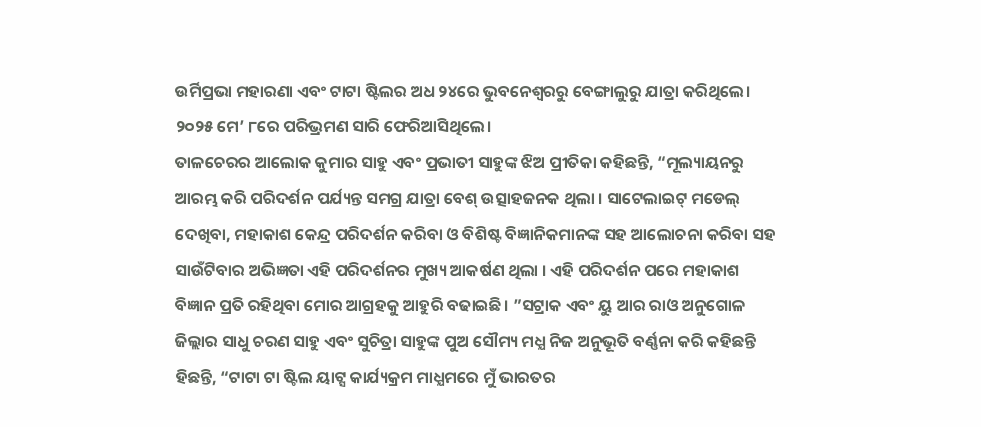ଉର୍ମିପ୍ରଭା ମହାରଣା ଏବଂ ଟାଟା ଷ୍ଟିଲର ଅଧ ୨୪ରେ ଭୁବନେଶ୍ବରରୁ ବେଙ୍ଗାଲୁରୁ ଯାତ୍ରା କରିଥିଲେ। ୨୦୨୫ ମେ’ ୮ରେ ପରିଭ୍ରମଣ ସାରି ଫେରିଆସିଥିଲେ।
ତାଳଚେରର ଆଲୋକ କୁମାର ସାହୁ ଏବଂ ପ୍ରଭାତୀ ସାହୁଙ୍କ ଝିଅ ପ୍ରୀତିକା କହିଛନ୍ତି, “ମୂଲ୍ୟାୟନରୁ ଆରମ୍ଭ କରି ପରିଦର୍ଶନ ପର୍ଯ୍ୟନ୍ତ ସମଗ୍ର ଯାତ୍ରା ବେଶ୍ ଉତ୍ସାହଜନକ ଥିଲା । ସାଟେଲାଇଟ୍ ମଡେଲ୍ ଦେଖିବା, ମହାକାଶ କେନ୍ଦ୍ର ପରିଦର୍ଶନ କରିବା ଓ ବିଶିଷ୍ଟ ବିଜ୍ଞାନିକମାନଙ୍କ ସହ ଆଲୋଚନା କରିବା ସହ ସାଉଁଟିବାର ଅଭିଜ୍ଞତା ଏହି ପରିଦର୍ଶନର ମୁଖ୍ୟ ଆକର୍ଷଣ ଥିଲା । ଏହି ପରିଦର୍ଶନ ପରେ ମହାକାଶ ବିଜ୍ଞାନ ପ୍ରତି ରହିଥିବା ମୋର ଆଗ୍ରହକୁ ଆହୁରି ବଢାଇଛି। ”ସଟ୍ରାକ ଏବଂ ୟୁ ଆର ରାଓ ଅନୁଗୋଳ ଜିଲ୍ଲାର ସାଧୁ ଚରଣ ସାହୁ ଏବଂ ସୁଚିତ୍ରା ସାହୁଙ୍କ ପୁଅ ସୌମ୍ୟ ମଧ୍ଯ ନିଜ ଅନୁଭୂତି ବର୍ଣ୍ଣନା କରି କହିଛନ୍ତି ହିଛନ୍ତି, “ଟାଟା ଟା ଷ୍ଟିଲ ୟାଟ୍ସ କାର୍ଯ୍ୟକ୍ରମ ମାଧ୍ଯମରେ ମୁଁ ଭାରତର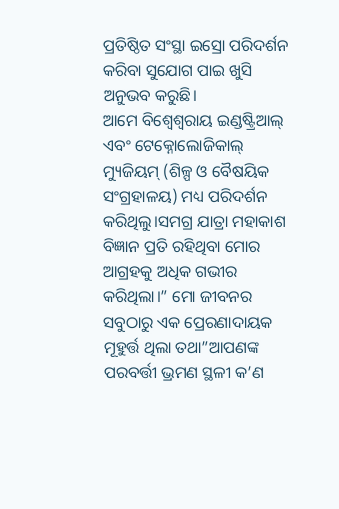ପ୍ରତିଷ୍ଠିତ ସଂସ୍ଥା ଇସ୍ରୋ ପରିଦର୍ଶନ କରିବା ସୁଯୋଗ ପାଇ ଖୁସି ଅନୁଭବ କରୁଛି।
ଆମେ ବିଶ୍ୱେଶ୍ବରାୟ ଇଣ୍ଡଷ୍ଟ୍ରିଆଲ୍ ଏବଂ ଟେକ୍ନୋଲୋଜିକାଲ୍ ମ୍ୟୁଜିୟମ୍ (ଶିଳ୍ପ ଓ ବୈଷୟିକ ସଂଗ୍ରହାଳୟ) ମଧ୍ୟ ପରିଦର୍ଶନ କରିଥିଲୁ।ସମଗ୍ର ଯାତ୍ରା ମହାକାଶ ବିଜ୍ଞାନ ପ୍ରତି ରହିଥିବା ମୋର ଆଗ୍ରହକୁ ଅଧିକ ଗଭୀର କରିଥିଲା।” ମୋ ଜୀବନର ସବୁଠାରୁ ଏକ ପ୍ରେରଣାଦାୟକ ମୂହୁର୍ତ୍ତ ଥିଲା ତଥା”ଆପଣଙ୍କ ପରବର୍ତ୍ତୀ ଭ୍ରମଣ ସ୍ଥଳୀ କ’ଣ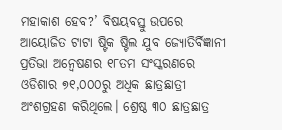ମହାକାଶ ହେବ?’ ବିଷୟବସ୍ତୁ ଉପରେ ଆୟୋଜିତ ଟାଟା ଷ୍ଟିକ ଷ୍ଟିଲ ଯୁବ ଜ୍ୟୋତିର୍ବିଜ୍ଞାନୀ ପ୍ରତିଭା ଅନ୍ବେଷଣର ୧୮ତମ ସଂସ୍କରଣରେ ଓଡିଶାର ୭୧,୦୦୦ରୁ ଅଧିକ ଛାତ୍ରଛାତ୍ରୀ ଅଂଶଗ୍ରହଣ କରିଥିଲେ। ଶ୍ରେଷ୍ଠ ୩୦ ଛାତ୍ରଛାତ୍ର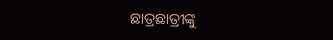ଛାତ୍ରଛାତ୍ରୀଙ୍କୁ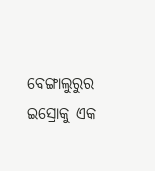ବେଙ୍ଗାଲୁରୁର ଇସ୍ରୋକୁ ଏକ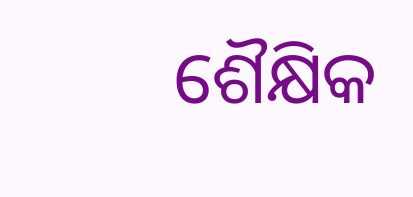ଶୈକ୍ଷିକ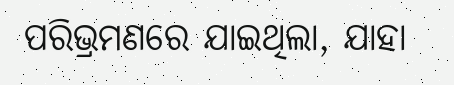ପରିଭ୍ରମଣରେ ଯାଇଥିଲା, ଯାହା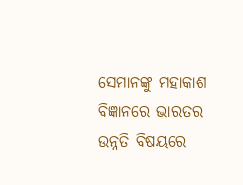ସେମାନଙ୍କୁ ମହାକାଶ ବିଜ୍ଞାନରେ ଭାରତର ଉନ୍ନତି ବିଷୟରେ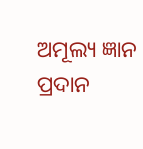ଅମୂଲ୍ୟ ଜ୍ଞାନ ପ୍ରଦାନ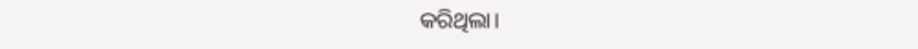କରିଥିଲା।